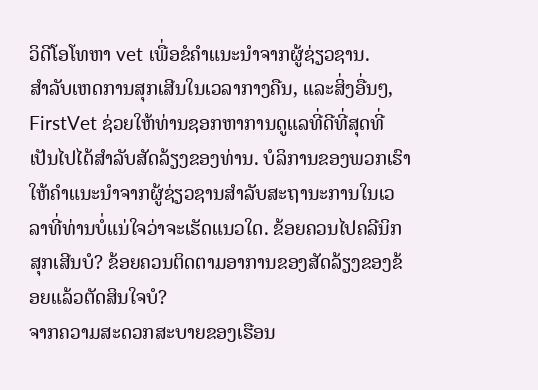ວິດີໂອໂທຫາ vet ເພື່ອຂໍຄໍາແນະນໍາຈາກຜູ້ຊ່ຽວຊານ.
ສໍາລັບເຫດການສຸກເສີນໃນເວລາກາງຄືນ, ແລະສິ່ງອື່ນໆ, FirstVet ຊ່ວຍໃຫ້ທ່ານຊອກຫາການດູແລທີ່ດີທີ່ສຸດທີ່ເປັນໄປໄດ້ສໍາລັບສັດລ້ຽງຂອງທ່ານ. ບໍລິການຂອງພວກເຮົາໃຫ້ຄໍາແນະນໍາຈາກຜູ້ຊ່ຽວຊານສໍາລັບສະຖານະການໃນເວລາທີ່ທ່ານບໍ່ແນ່ໃຈວ່າຈະເຮັດແນວໃດ. ຂ້ອຍຄວນໄປຄລີນິກສຸກເສີນບໍ? ຂ້ອຍຄວນຕິດຕາມອາການຂອງສັດລ້ຽງຂອງຂ້ອຍແລ້ວຕັດສິນໃຈບໍ?
ຈາກຄວາມສະດວກສະບາຍຂອງເຮືອນ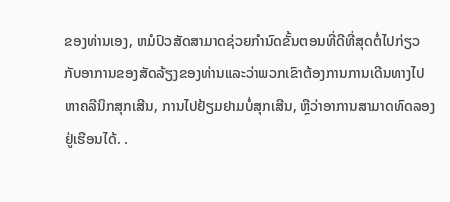ຂອງທ່ານເອງ, ຫມໍປົວສັດສາມາດຊ່ວຍກໍານົດຂັ້ນຕອນທີ່ດີທີ່ສຸດຕໍ່ໄປກ່ຽວກັບອາການຂອງສັດລ້ຽງຂອງທ່ານແລະວ່າພວກເຂົາຕ້ອງການການເດີນທາງໄປຫາຄລີນິກສຸກເສີນ, ການໄປຢ້ຽມຢາມບໍ່ສຸກເສີນ, ຫຼືວ່າອາການສາມາດທົດລອງຢູ່ເຮືອນໄດ້. .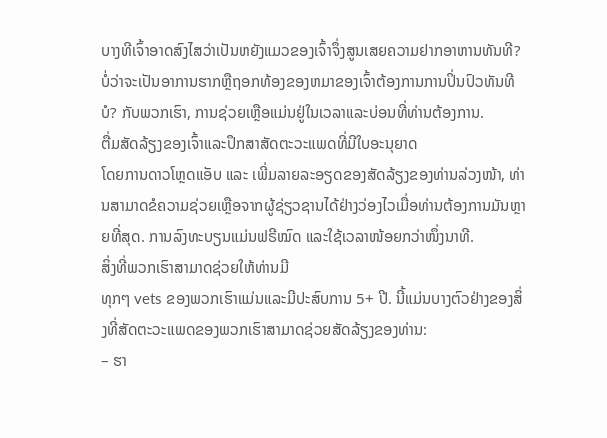ບາງທີເຈົ້າອາດສົງໄສວ່າເປັນຫຍັງແມວຂອງເຈົ້າຈຶ່ງສູນເສຍຄວາມຢາກອາຫານທັນທີ? ບໍ່ວ່າຈະເປັນອາການຮາກຫຼືຖອກທ້ອງຂອງຫມາຂອງເຈົ້າຕ້ອງການການປິ່ນປົວທັນທີບໍ? ກັບພວກເຮົາ, ການຊ່ວຍເຫຼືອແມ່ນຢູ່ໃນເວລາແລະບ່ອນທີ່ທ່ານຕ້ອງການ.
ຕື່ມສັດລ້ຽງຂອງເຈົ້າແລະປຶກສາສັດຕະວະແພດທີ່ມີໃບອະນຸຍາດ
ໂດຍການດາວໂຫຼດແອັບ ແລະ ເພີ່ມລາຍລະອຽດຂອງສັດລ້ຽງຂອງທ່ານລ່ວງໜ້າ, ທ່ານສາມາດຂໍຄວາມຊ່ວຍເຫຼືອຈາກຜູ້ຊ່ຽວຊານໄດ້ຢ່າງວ່ອງໄວເມື່ອທ່ານຕ້ອງການມັນຫຼາຍທີ່ສຸດ. ການລົງທະບຽນແມ່ນຟຣີໝົດ ແລະໃຊ້ເວລາໜ້ອຍກວ່າໜຶ່ງນາທີ.
ສິ່ງທີ່ພວກເຮົາສາມາດຊ່ວຍໃຫ້ທ່ານມີ
ທຸກໆ vets ຂອງພວກເຮົາແມ່ນແລະມີປະສົບການ 5+ ປີ. ນີ້ແມ່ນບາງຕົວຢ່າງຂອງສິ່ງທີ່ສັດຕະວະແພດຂອງພວກເຮົາສາມາດຊ່ວຍສັດລ້ຽງຂອງທ່ານ:
– ຮາ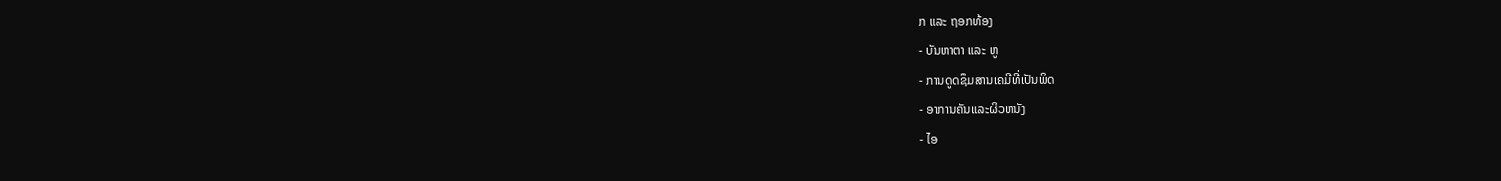ກ ແລະ ຖອກທ້ອງ
- ບັນຫາຕາ ແລະ ຫູ
- ການດູດຊຶມສານເຄມີທີ່ເປັນພິດ
- ອາການຄັນແລະຜິວຫນັງ
- ໄອ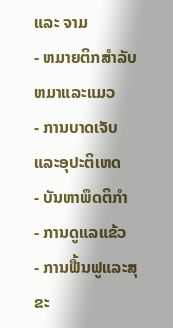ແລະ ຈາມ
- ຫມາຍຕິກສໍາລັບຫມາແລະແມວ
- ການບາດເຈັບແລະອຸປະຕິເຫດ
- ບັນຫາພຶດຕິກຳ
- ການດູແລແຂ້ວ
- ການຟື້ນຟູແລະສຸຂະ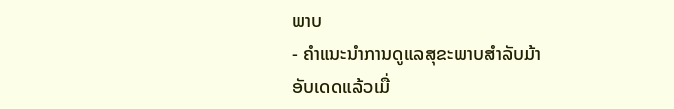ພາບ
- ຄໍາແນະນໍາການດູແລສຸຂະພາບສໍາລັບມ້າ
ອັບເດດແລ້ວເມື່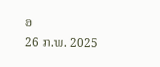ອ
26 ກ.ພ. 2025